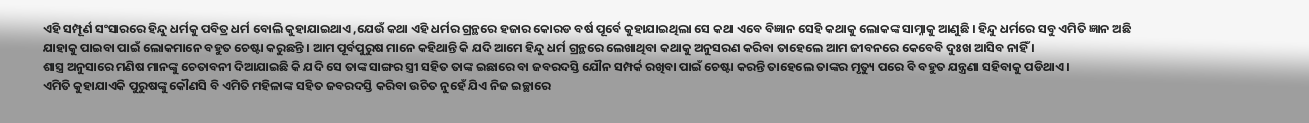ଏହି ସମ୍ପୂର୍ଣ ସଂସାରରେ ହିନ୍ଦୁ ଧର୍ମକୁ ପବିତ୍ର ଧର୍ମ ବୋଲି କୁହାଯାଇଥାଏ ,ଯେଉଁ କଥା ଏହି ଧର୍ମର ଗ୍ରନ୍ଥରେ ହଜାର କୋରଡ ବର୍ଷ ପୂର୍ବେ କୁହାଯାଇଥିଲା ସେ କଥା ଏବେ ବିଜ୍ଞାନ ସେହି କଥାକୁ ଲୋକଙ୍କ ସାମ୍ନାକୁ ଆଣୁଛି । ହିନ୍ଦୁ ଧର୍ମରେ ସବୁ ଏମିତି ଜ୍ଞାନ ଅଛି ଯାହାକୁ ପାଇବା ପାଇଁ ଲୋକମାନେ ବହୁତ ଚେଷ୍ଟା କରୁଛନ୍ତି । ଆମ ପୂର୍ବପୁରୁଷ ମାନେ କହିଥାନ୍ତି କି ଯଦି ଆମେ ହିନ୍ଦୁ ଧର୍ମ ଗ୍ରନ୍ଥରେ ଲେଖାଥିବା କଥାକୁ ଅନୁସରଣ କରିବା ତାହେଲେ ଆମ ଜୀବନରେ କେବେବି ଦୁଃଖ ଆସିବ ନାହିଁ ।
ଶାସ୍ତ୍ର ଅନୁସାରେ ମଣିଷ ମାନଙ୍କୁ ଚେତାବନୀ ଦିଆଯାଇଛି କି ଯଦି ସେ ତାଙ୍କ ସାଙ୍ଗର ସ୍ତ୍ରୀ ସହିତ ତାଙ୍କ ଇଛାରେ ବା ଜବରଦସ୍ତି ଯୌନ ସମ୍ପର୍କ ରଖିବା ପାଇଁ ଚେଷ୍ଟା କରନ୍ତି ତାହେଲେ ତାଙ୍କର ମୃତ୍ୟୁ ପରେ ବି ବହୁତ ଯନ୍ତ୍ରଣା ସହିବାକୁ ପଡିଥାଏ ।
ଏମିତି କୁହାଯାଏକି ପୁରୁଷଙ୍କୁ କୌଣସି ବି ଏମିତି ମହିଳାଙ୍କ ସହିତ ଜବରଦସ୍ତି କରିବା ଉଚିତ ନୁହେଁ ଯିଏ ନିଜ ଇଚ୍ଛାରେ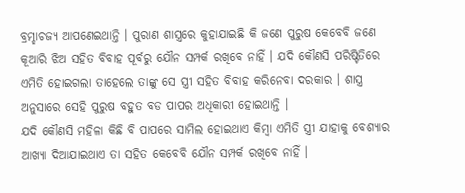ବ୍ରମ୍ହାଚଜ୍ୟ ଆପଣେଇଥାନ୍ତି । ପୁରାଣ ଶାସ୍ତ୍ରରେ କୁହାଯାଇଛି କି ଜଣେ ପୁରୁଷ କେବେବି ଜଣେ କୂଆରି ଝିଅ ସହିତ ବିବାହ ପୂର୍ବରୁ ଯୌନ ସମ୍ପର୍କ ରଖିବେ ନାହିଁ । ଯଦି କୌଣସି ପରିଷ୍ଟିତିରେ ଏମିତି ହୋଇଗଲା ତାହେଲେ ତାଙ୍କୁ ସେ ସ୍ତ୍ରୀ ସହିତ ବିବାହ କରିନେବା ଦରକାର । ଶାସ୍ତ୍ର ଅନୁସାରେ ସେହି ପୁରୁଷ ବହୁତ ବଡ ପାପର ଅଧିକାରୀ ହୋଇଥାନ୍ତି ।
ଯଦି କୌଣସି ମହିଳା କିଛି ବି ପାପରେ ସାମିଲ ହୋଇଥାଏ କିମ୍ବା ଏମିତି ସ୍ତ୍ରୀ ଯାହାକୁ ବେଶ୍ୟାର ଆଖ୍ୟା ଦିଆଯାଇଥାଏ ତା ସହିତ କେବେବି ଯୌନ ସମ୍ପର୍କ ରଖିବେ ନାହିଁ ।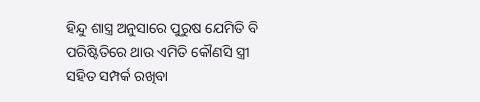ହିନ୍ଦୁ ଶାସ୍ତ୍ର ଅନୁସାରେ ପୁରୁଷ ଯେମିତି ବି ପରିଷ୍ଟିତିରେ ଥାଉ ଏମିତି କୌଣସି ସ୍ତ୍ରୀ ସହିତ ସମ୍ପର୍କ ରଖିବା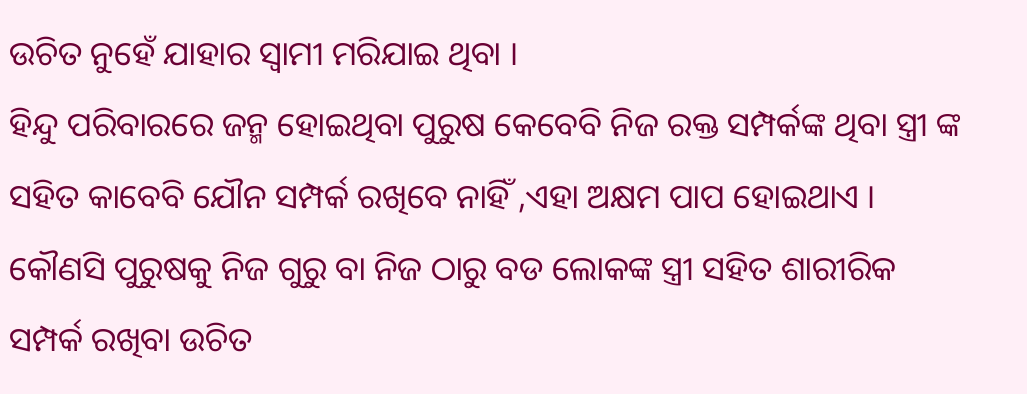ଉଚିତ ନୁହେଁ ଯାହାର ସ୍ଵାମୀ ମରିଯାଇ ଥିବା ।
ହିନ୍ଦୁ ପରିବାରରେ ଜନ୍ମ ହୋଇଥିବା ପୁରୁଷ କେବେବି ନିଜ ରକ୍ତ ସମ୍ପର୍କଙ୍କ ଥିବା ସ୍ତ୍ରୀ ଙ୍କ ସହିତ କାବେବି ଯୌନ ସମ୍ପର୍କ ରଖିବେ ନାହିଁ ,ଏହା ଅକ୍ଷମ ପାପ ହୋଇଥାଏ । କୌଣସି ପୁରୁଷକୁ ନିଜ ଗୁରୁ ବା ନିଜ ଠାରୁ ବଡ ଲୋକଙ୍କ ସ୍ତ୍ରୀ ସହିତ ଶାରୀରିକ ସମ୍ପର୍କ ରଖିବା ଉଚିତ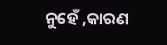ନୁହେଁ ,କାରଣ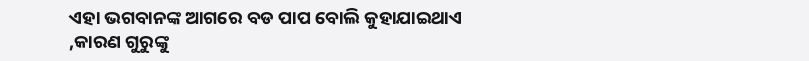ଏହା ଭଗବାନଙ୍କ ଆଗରେ ବଡ ପାପ ବୋଲି କୁହାଯାଇଥାଏ ,କାରଣ ଗୁରୁଙ୍କୁ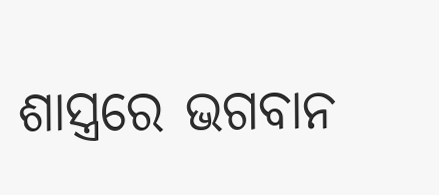ଶାସ୍ତ୍ରରେ ଭଗବାନ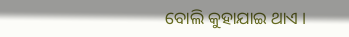ବୋଲି କୁହାଯାଇ ଥାଏ ।